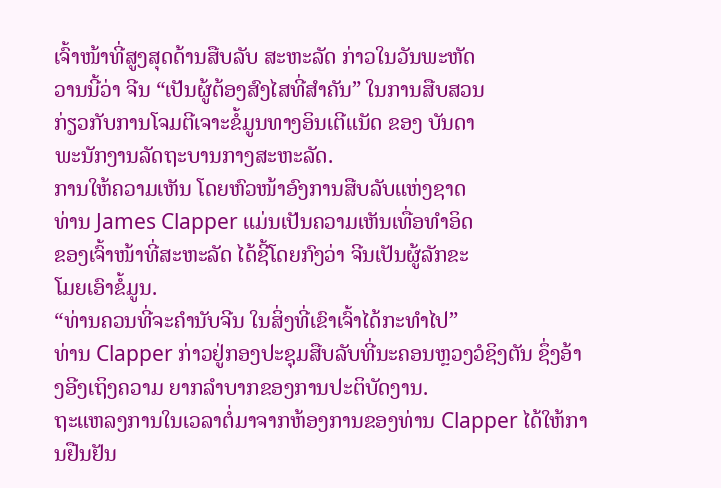ເຈົ້າໜ້າທີ່ສູງສຸດດ້ານສືບລັບ ສະຫະລັດ ກ່າວໃນວັນພະຫັດ
ວານນີ້ວ່າ ຈີນ “ເປັນຜູ້ຕ້ອງສົງໄສທີ່ສຳຄັນ” ໃນການສືບສວນ
ກ່ຽວກັບການໂຈມຕີເຈາະຂໍ້ມູນທາງອິນເຕີແນັດ ຂອງ ບັນດາ
ພະນັກງານລັດຖະບານກາງສະຫະລັດ.
ການໃຫ້ຄວາມເຫັນ ໂດຍຫົວໜ້າອົງການສືບລັບແຫ່ງຊາດ
ທ່ານ James Clapper ແມ່ນເປັນຄວາມເຫັນເທື່ອທຳອິດ
ຂອງເຈົ້າໜ້າທີ່ສະຫະລັດ ໄດ້ຊີ້ໂດຍກົງວ່າ ຈີນເປັນຜູ້ລັກຂະ
ໂມຍເອົາຂໍ້ມູນ.
“ທ່ານຄວນທີ່ຈະຄຳນັບຈີນ ໃນສິ່ງທີ່ເຂົາເຈົ້າໄດ້ກະທຳໄປ”
ທ່ານ Clapper ກ່າວຢູ່ກອງປະຊຸມສືບລັບທີ່ນະຄອນຫຼວງວໍຊິງຕັນ ຊຶ່ງອ້າງອີງເຖິງຄວາມ ຍາກລຳບາກຂອງການປະຕິບັດງານ.
ຖະແຫລງການໃນເວລາຕໍ່ມາຈາກຫ້ອງການຂອງທ່ານ Clapper ໄດ້ໃຫ້ການຢືນຢັນ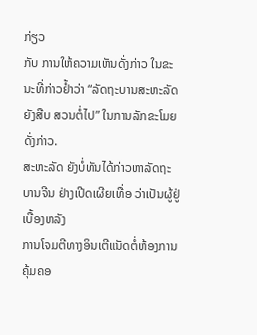ກ່ຽວ
ກັບ ການໃຫ້ຄວາມເຫັນດັ່ງກ່າວ ໃນຂະນະທີ່ກ່າວຢ້ຳວ່າ “ລັດຖະບານສະຫະລັດ ຍັງສືບ ສວນຕໍ່ໄປ” ໃນການລັກຂະໂມຍດັ່ງກ່າວ.
ສະຫະລັດ ຍັງບໍ່ທັນໄດ້ກ່າວຫາລັດຖະບານຈີນ ຢ່າງເປີດເຜີຍເທື່ອ ວ່າເປັນຜູ້ຢູ່ເບື້ອງຫລັງ
ການໂຈມຕີທາງອິນເຕີແນັດຕໍ່ຫ້ອງການຄຸ້ມຄອ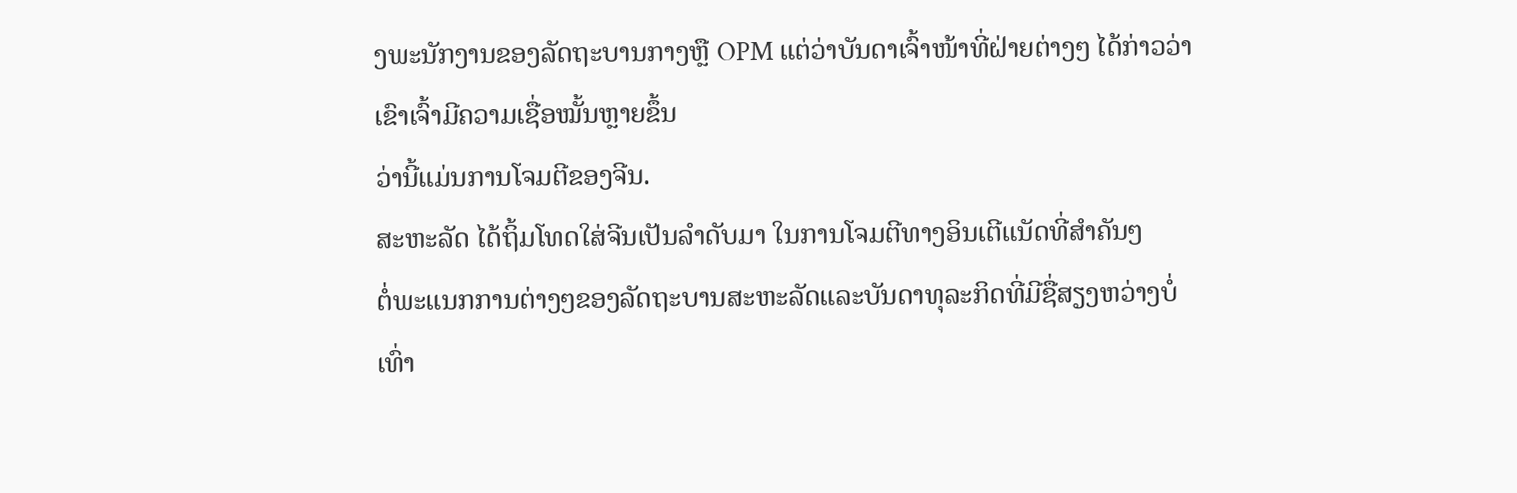ງພະນັກງານຂອງລັດຖະບານກາງຫຼື OPM ແຕ່ວ່າບັນດາເຈົ້າໜ້າທີ່ຝ່າຍຕ່າງໆ ໄດ້ກ່າວວ່າ ເຂົາເຈົ້າມີຄວາມເຊື່ອໝັ້ນຫຼາຍຂຶ້ນ
ວ່ານີ້ແມ່ນການໂຈມຕີຂອງຈີນ.
ສະຫະລັດ ໄດ້ຖິ້ມໂທດໃສ່ຈີນເປັນລຳດັບມາ ໃນການໂຈມຕີທາງອິນເຕີແນັດທີ່ສຳຄັນໆ
ຕໍ່ພະແນກການຕ່າງໆຂອງລັດຖະບານສະຫະລັດແລະບັນດາທຸລະກິດທີ່ມີຊື່ສຽງຫວ່າງບໍ່
ເທົ່າ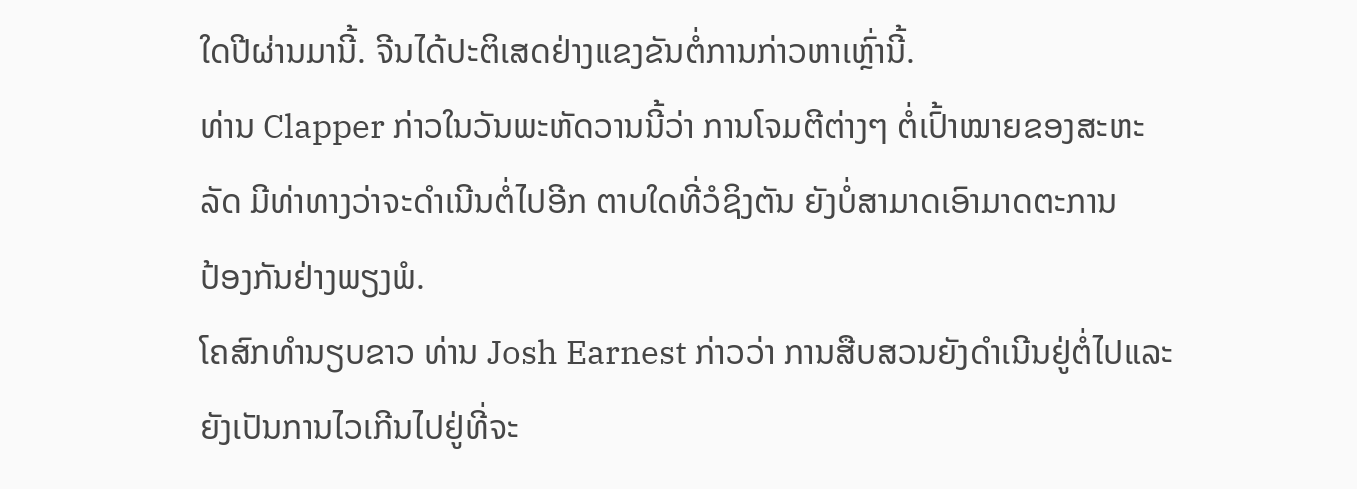ໃດປີຜ່ານມານີ້. ຈີນໄດ້ປະຕິເສດຢ່າງແຂງຂັນຕໍ່ການກ່າວຫາເຫຼົ່ານີ້.
ທ່ານ Clapper ກ່າວໃນວັນພະຫັດວານນີ້ວ່າ ການໂຈມຕີຕ່າງໆ ຕໍ່ເປົ້າໝາຍຂອງສະຫະ
ລັດ ມີທ່າທາງວ່າຈະດຳເນີນຕໍ່ໄປອີກ ຕາບໃດທີ່ວໍຊິງຕັນ ຍັງບໍ່ສາມາດເອົາມາດຕະການ
ປ້ອງກັນຢ່າງພຽງພໍ.
ໂຄສົກທຳນຽບຂາວ ທ່ານ Josh Earnest ກ່າວວ່າ ການສືບສວນຍັງດຳເນີນຢູ່ຕໍ່ໄປແລະ
ຍັງເປັນການໄວເກີນໄປຢູ່ທີ່ຈະ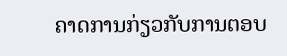ຄາດການກ່ຽວກັບການຕອບ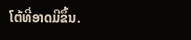ໂຕ້ທີ່ອາດມີຂຶ້ນ.